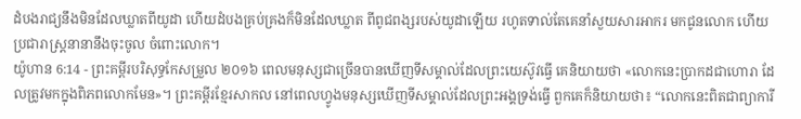ដំបងរាជ្យនឹងមិនដែលឃ្លាតពីយូដា ហើយដំបងគ្រប់គ្រងក៏មិនដែលឃ្លាត ពីពូជពង្សរបស់យូដាឡើយ រហូតទាល់តែគេនាំសួយសារអាករ មកជូនលោក ហើយប្រជារាស្រ្តនានានឹងចុះចូល ចំពោះលោក។
យ៉ូហាន 6:14 - ព្រះគម្ពីរបរិសុទ្ធកែសម្រួល ២០១៦ ពេលមនុស្សជាច្រើនបានឃើញទីសម្គាល់ដែលព្រះយេស៊ូវធ្វើ គេនិយាយថា «លោកនេះប្រាកដជាហោរា ដែលត្រូវមកក្នុងពិភពលោកមែន»។ ព្រះគម្ពីរខ្មែរសាកល នៅពេលហ្វូងមនុស្សឃើញទីសម្គាល់ដែលព្រះអង្គទ្រង់ធ្វើ ពួកគេក៏និយាយថា៖ “លោកនេះពិតជាព្យាការី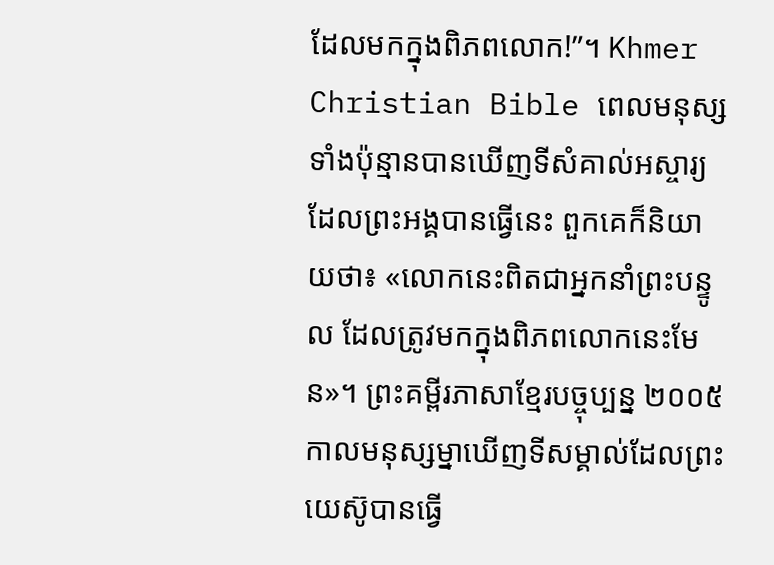ដែលមកក្នុងពិភពលោក!”។ Khmer Christian Bible ពេលមនុស្សទាំងប៉ុន្មានបានឃើញទីសំគាល់អស្ចារ្យដែលព្រះអង្គបានធ្វើនេះ ពួកគេក៏និយាយថា៖ «លោកនេះពិតជាអ្នកនាំព្រះបន្ទូល ដែលត្រូវមកក្នុងពិភពលោកនេះមែន»។ ព្រះគម្ពីរភាសាខ្មែរបច្ចុប្បន្ន ២០០៥ កាលមនុស្សម្នាឃើញទីសម្គាល់ដែលព្រះយេស៊ូបានធ្វើ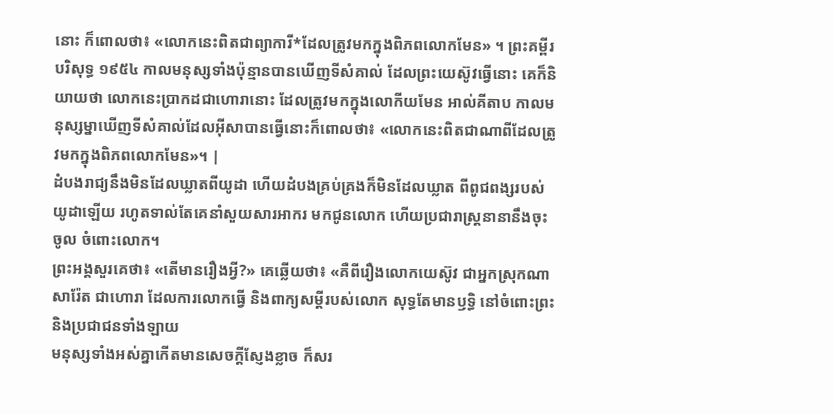នោះ ក៏ពោលថា៖ «លោកនេះពិតជាព្យាការី*ដែលត្រូវមកក្នុងពិភពលោកមែន» ។ ព្រះគម្ពីរបរិសុទ្ធ ១៩៥៤ កាលមនុស្សទាំងប៉ុន្មានបានឃើញទីសំគាល់ ដែលព្រះយេស៊ូវធ្វើនោះ គេក៏និយាយថា លោកនេះប្រាកដជាហោរានោះ ដែលត្រូវមកក្នុងលោកីយមែន អាល់គីតាប កាលមនុស្សម្នាឃើញទីសំគាល់ដែលអ៊ីសាបានធ្វើនោះក៏ពោលថា៖ «លោកនេះពិតជាណាពីដែលត្រូវមកក្នុងពិភពលោកមែន»។ |
ដំបងរាជ្យនឹងមិនដែលឃ្លាតពីយូដា ហើយដំបងគ្រប់គ្រងក៏មិនដែលឃ្លាត ពីពូជពង្សរបស់យូដាឡើយ រហូតទាល់តែគេនាំសួយសារអាករ មកជូនលោក ហើយប្រជារាស្រ្តនានានឹងចុះចូល ចំពោះលោក។
ព្រះអង្គសួរគេថា៖ «តើមានរឿងអ្វី?» គេឆ្លើយថា៖ «គឺពីរឿងលោកយេស៊ូវ ជាអ្នកស្រុកណាសារ៉ែត ជាហោរា ដែលការលោកធ្វើ និងពាក្យសម្ដីរបស់លោក សុទ្ធតែមានឫទ្ធិ នៅចំពោះព្រះ និងប្រជាជនទាំងឡាយ
មនុស្សទាំងអស់គ្នាកើតមានសេចក្តីស្ញែងខ្លាច ក៏សរ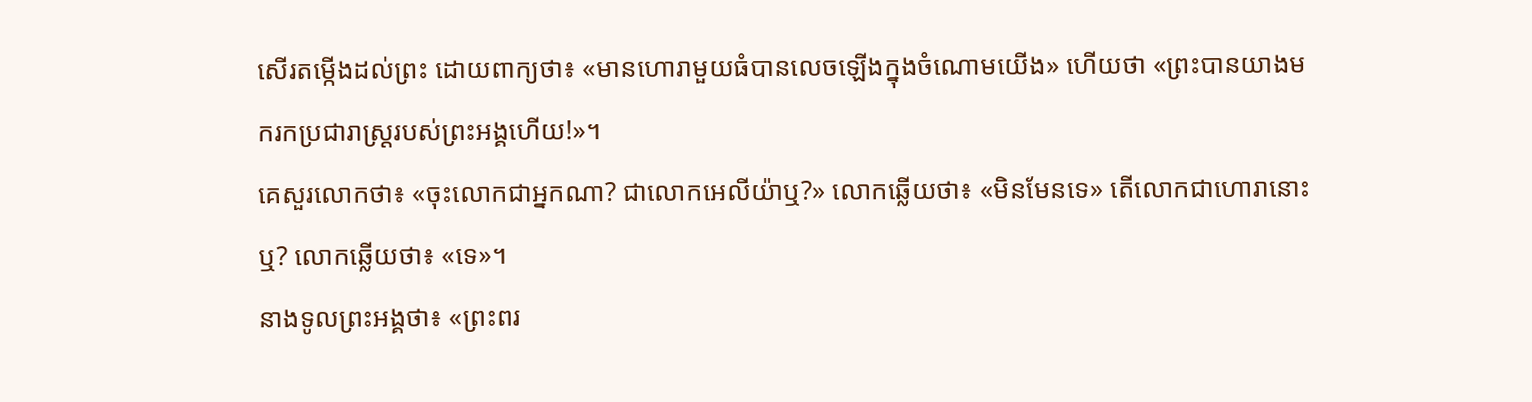សើរតម្កើងដល់ព្រះ ដោយពាក្យថា៖ «មានហោរាមួយធំបានលេចឡើងក្នុងចំណោមយើង» ហើយថា «ព្រះបានយាងមករកប្រជារាស្ត្ររបស់ព្រះអង្គហើយ!»។
គេសួរលោកថា៖ «ចុះលោកជាអ្នកណា? ជាលោកអេលីយ៉ាឬ?» លោកឆ្លើយថា៖ «មិនមែនទេ» តើលោកជាហោរានោះឬ? លោកឆ្លើយថា៖ «ទេ»។
នាងទូលព្រះអង្គថា៖ «ព្រះពរ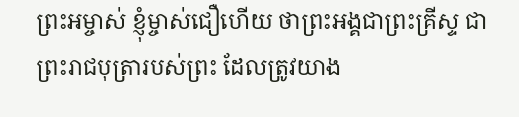ព្រះអម្ចាស់ ខ្ញុំម្ចាស់ជឿហើយ ថាព្រះអង្គជាព្រះគ្រីស្ទ ជាព្រះរាជបុត្រារបស់ព្រះ ដែលត្រូវយាង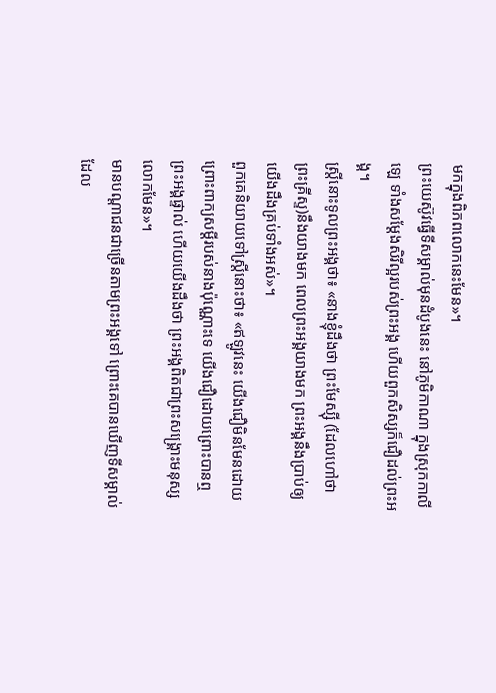មកក្នុងពិភពលោកនេះមែន»។
ព្រះយេស៊ូវធ្វើទីសម្គាល់មុនដំបូងនេះ នៅភូមិកាណា ក្នុងស្រុកកាលីឡេ ទាំងសម្តែងសិរីល្អរបស់ព្រះអង្គ ហើយពួកសិស្សក៏ជឿដល់ព្រះអង្គ។
ស្ត្រីនោះទូលព្រះអង្គថា៖ «នាងខ្ញុំដឹងថា ព្រះមែស្ស៊ី (ដែលហៅថាព្រះគ្រីស្ទ)នឹងយាងមក ពេលព្រះអង្គយាងមក ព្រះអង្គនឹងប្រាប់ឲ្យយើងដឹងគ្រប់ទាំងអស់»។
ពួកគេនិយាយទៅស្ត្រីនោះថា៖ «ឥឡូវនេះ យើងជឿមិនមែនដោយព្រោះពាក្យសម្ដីរបស់នាងប៉ុណ្ណោះទេ យើងជឿដោយព្រោះបានឮព្រះអង្គផ្ទាល់ ហើយយើងដឹងថា ព្រះអង្គពិតជាព្រះសង្គ្រោះមនុស្សលោកមែន»។
មានបណ្តាជនជាច្រើនតាមព្រះអង្គទៅ ព្រោះគេបានឃើញទីសម្គាល់ ដែល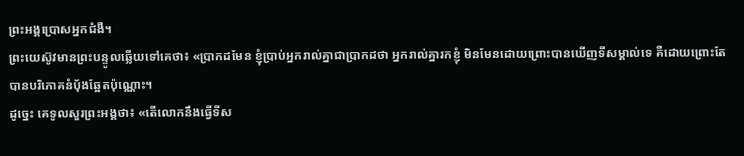ព្រះអង្គប្រោសអ្នកជំងឺ។
ព្រះយេស៊ូវមានព្រះបន្ទូលឆ្លើយទៅគេថា៖ «ប្រាកដមែន ខ្ញុំប្រាប់អ្នករាល់គ្នាជាប្រាកដថា អ្នករាល់គ្នារកខ្ញុំ មិនមែនដោយព្រោះបានឃើញទីសម្គាល់ទេ គឺដោយព្រោះតែបានបរិភោគនំបុ័ងឆ្អែតប៉ុណ្ណោះ។
ដូច្នេះ គេទូលសួរព្រះអង្គថា៖ «តើលោកនឹងធ្វើទីស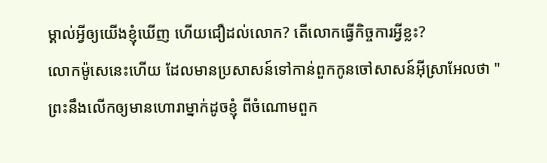ម្គាល់អ្វីឲ្យយើងខ្ញុំឃើញ ហើយជឿដល់លោក? តើលោកធ្វើកិច្ចការអ្វីខ្លះ?
លោកម៉ូសេនេះហើយ ដែលមានប្រសាសន៍ទៅកាន់ពួកកូនចៅសាសន៍អ៊ីស្រាអែលថា "ព្រះនឹងលើកឲ្យមានហោរាម្នាក់ដូចខ្ញុំ ពីចំណោមពួក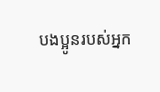បងប្អូនរបស់អ្នក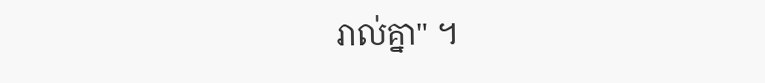រាល់គ្នា" ។